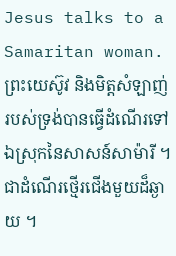Jesus talks to a Samaritan woman.
ព្រះយេស៊ូវ និងមិត្តសំឡាញ់របស់ទ្រង់បានធ្វើដំណើរទៅឯស្រុកនៃសាសន៍សាម៉ារី ។ ជាដំណើរថ្មើរជើងមួយដ៏ឆ្ងាយ ។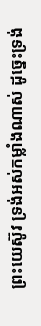ព្រះយេស៊ូវ ទ្រង់អស់កម្លាំងណាស់ ដូច្នេះទ្រង់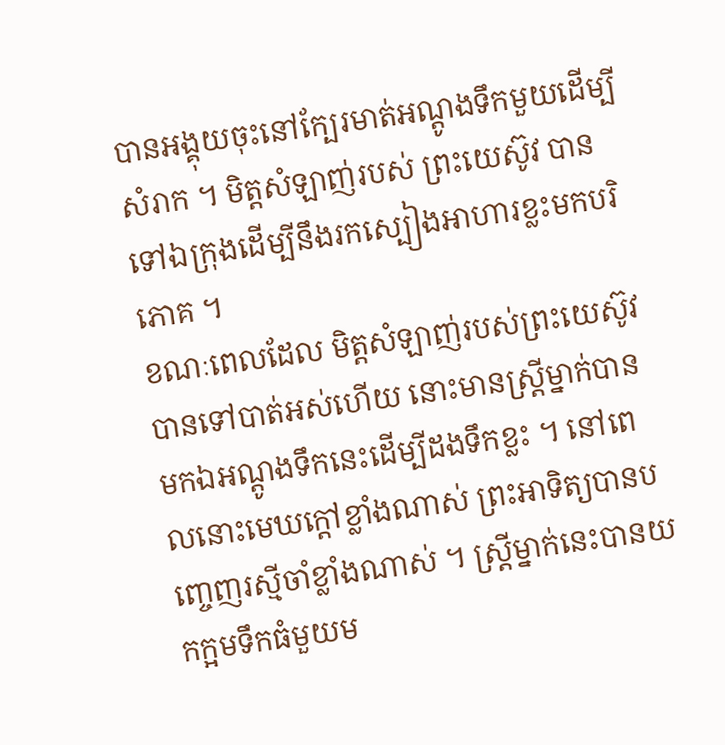បានអង្គុយចុះនៅក្បែរមាត់អណ្តូងទឹកមួយដើម្បីសំរាក ។ មិត្តសំឡាញ់របស់ ព្រះយេស៊ូវ បានទៅឯក្រុងដើម្បីនឹងរកស្បៀងអាហារខ្លះមកបរិភោគ ។
ខណៈពេលដែល មិត្តសំឡាញ់របស់ព្រះយេស៊ូវ បានទៅបាត់អស់ហើយ នោះមានស្ត្រីម្នាក់បានមកឯអណ្តូងទឹកនេះដើម្បីដងទឹកខ្លះ ។ នៅពេលនោះមេឃក្តៅខ្លាំងណាស់ ព្រះអាទិត្យបានបញ្ចេញរស្មីចាំខ្លាំងណាស់ ។ ស្ត្រីម្នាក់នេះបានយកក្អមទឹកធំមួយម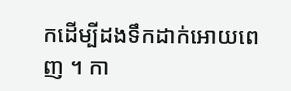កដើម្បីដងទឹកដាក់អោយពេញ ។ កា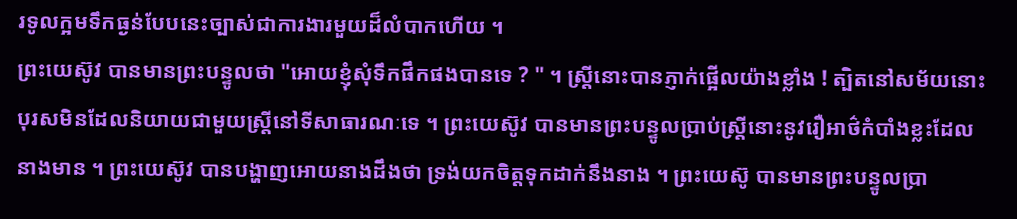រទូលក្អមទឹកធ្ងន់បែបនេះច្បាស់ជាការងារមួយដ៏លំបាកហើយ ។
ព្រះយេស៊ូវ បានមានព្រះបន្ទូលថា "អោយខ្ញុំសុំទឹកផឹកផងបានទេ ? " ។ ស្ត្រីនោះបានភ្ញាក់ផ្អើលយ៉ាងខ្លាំង ! ត្បិតនៅសម័យនោះ បុរសមិនដែលនិយាយជាមួយស្ត្រីនៅទីសាធារណៈទេ ។ ព្រះយេស៊ូវ បានមានព្រះបន្ទូលប្រាប់ស្ត្រីនោះនូវរឿអាថ៌កំបាំងខ្លះដែលនាងមាន ។ ព្រះយេស៊ូវ បានបង្ហាញអោយនាងដឹងថា ទ្រង់យកចិត្តទុកដាក់នឹងនាង ។ ព្រះយេស៊ូ បានមានព្រះបន្ទូលប្រា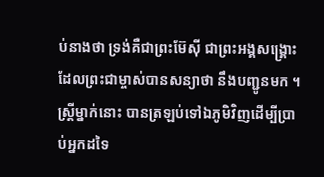ប់នាងថា ទ្រង់គឺជាព្រះម៊ែស៊ី ជាព្រះអង្គសង្គ្រោះ ដែលព្រះជាម្ចាស់បានសន្យាថា នឹងបញ្ជូនមក ។ ស្ត្រីម្នាក់នោះ បានត្រឡប់ទៅឯភូមិវិញដើម្បីប្រាប់អ្នកដទៃ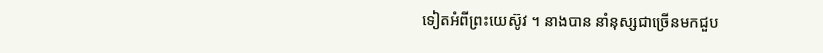ទៀតអំពីព្រះយេស៊ូវ ។ នាងបាន នាំនុស្សជាច្រើនមកជួប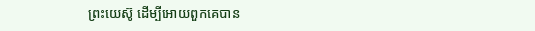ព្រះយេស៊ូ ដើម្បីអោយពួកគេបាន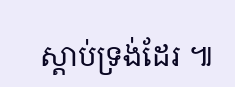ស្តាប់ទ្រង់ដែរ ៕